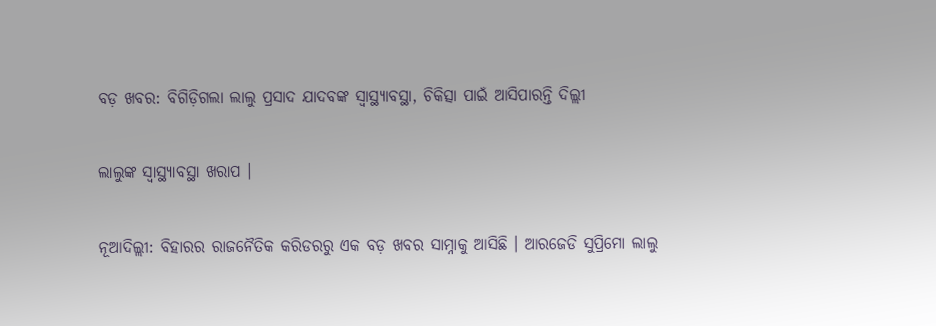ବଡ଼ ଖବର: ବିଗିଡ଼ିଗଲା ଲାଲୁ ପ୍ରସାଦ ଯାଦବଙ୍କ ସ୍ୱାସ୍ଥ୍ୟାବସ୍ଥା, ଚିକିତ୍ସା ପାଇଁ ଆସିପାରନ୍ତି ଦିଲ୍ଲୀ

ଲାଲୁଙ୍କ ସ୍ୱାସ୍ଥ୍ୟାବସ୍ଥା ଖରାପ ।

ନୂଆଦିଲ୍ଲୀ: ବିହାରର ରାଜନୈତିକ କରିଡରରୁ ଏକ ବଡ଼ ଖବର ସାମ୍ନାକୁ ଆସିଛି । ଆରଜେଡି ସୁପ୍ରିମୋ ଲାଲୁ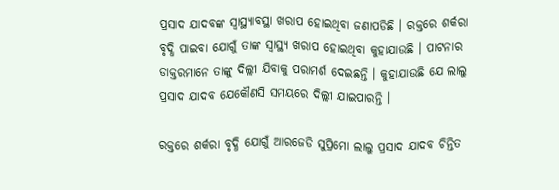ପ୍ରସାଦ ଯାଦବଙ୍କ ସ୍ୱାସ୍ଥ୍ୟାବସ୍ଥା ଖରାପ ହୋଇଥିବା ଜଣାପଡିଛି । ରକ୍ତରେ ଶର୍କରା ବୃଦ୍ଧି ପାଇବା ଯୋଗୁଁ ତାଙ୍କ ସ୍ୱାସ୍ଥ୍ୟ ଖରାପ ହୋଇଥିବା କୁହାଯାଉଛି । ପାଟନାର ଡାକ୍ତରମାନେ ତାଙ୍କୁ ଦିଲ୍ଲୀ ଯିବାକୁ ପରାମର୍ଶ ଦେଇଛନ୍ତି । କୁହାଯାଉଛି ଯେ ଲାଲୁ ପ୍ରସାଦ ଯାଦବ ଯେକୌଣସି ସମୟରେ ଦିଲ୍ଲୀ ଯାଇପାରନ୍ତି ।

ରକ୍ତରେ ଶର୍କରା ବୃଦ୍ଧି ଯୋଗୁଁ ଆରଜେଡି ସୁପ୍ରିମୋ ଲାଲୁ ପ୍ରସାଦ ଯାଦବ ଚିନ୍ତିତ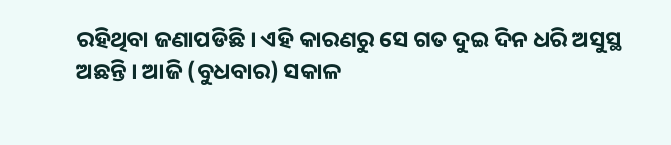ରହିଥିବା ଜଣାପଡିଛି । ଏହି କାରଣରୁ ସେ ଗତ ଦୁଇ ଦିନ ଧରି ଅସୁସ୍ଥ ଅଛନ୍ତି । ଆଜି (ବୁଧବାର) ସକାଳ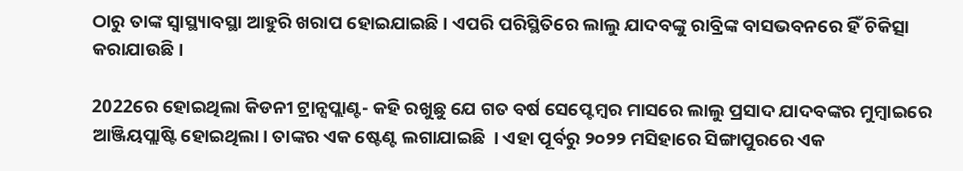ଠାରୁ ତାଙ୍କ ସ୍ୱାସ୍ଥ୍ୟାବସ୍ଥା ଆହୁରି ଖରାପ ହୋଇଯାଇଛି । ଏପରି ପରିସ୍ଥିତିରେ ଲାଲୁ ଯାଦବଙ୍କୁ ରାବ୍ରିଙ୍କ ବାସଭବନରେ ହିଁ ଚିକିତ୍ସା କରାଯାଉଛି ।

2022ରେ ହୋଇଥିଲା କିଡନୀ ଟ୍ରାନ୍ସପ୍ଲାଣ୍ଟ- କହି ରଖୁଛୁ ଯେ ଗତ ବର୍ଷ ସେପ୍ଟେମ୍ବର ମାସରେ ଲାଲୁ ପ୍ରସାଦ ଯାଦବଙ୍କର ମୁମ୍ବାଇରେ ଆଞ୍ଜିୟପ୍ଲାଷ୍ଟି ହୋଇଥିଲା। ତାଙ୍କର ଏକ ଷ୍ଟେଣ୍ଟ ଲଗାଯାଇଛି  । ଏହା ପୂର୍ବରୁ ୨୦୨୨ ମସିହାରେ ସିଙ୍ଗାପୁରରେ ଏକ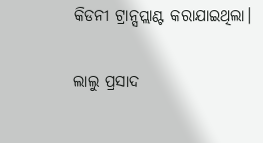କିଡନୀ ଟ୍ରାନ୍ସପ୍ଲାଣ୍ଟ କରାଯାଇଥିଲା।

ଲାଲୁ ପ୍ରସାଦ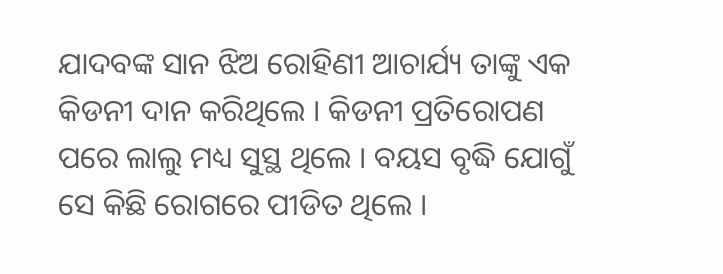ଯାଦବଙ୍କ ସାନ ଝିଅ ରୋହିଣୀ ଆଚାର୍ଯ୍ୟ ତାଙ୍କୁ ଏକ କିଡନୀ ଦାନ କରିଥିଲେ । କିଡନୀ ପ୍ରତିରୋପଣ ପରେ ଲାଲୁ ମଧ୍ୟ ସୁସ୍ଥ ଥିଲେ । ବୟସ ବୃଦ୍ଧି ଯୋଗୁଁ ସେ କିଛି ରୋଗରେ ପୀଡିତ ଥିଲେ ।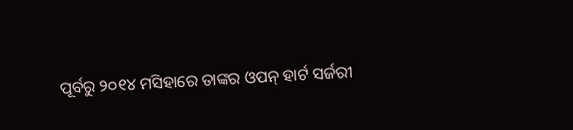ପୂର୍ବରୁ ୨୦୧୪ ମସିହାରେ ତାଙ୍କର ଓପନ୍ ହାର୍ଟ ସର୍ଜରୀ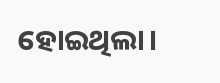ହୋଇଥିଲା।